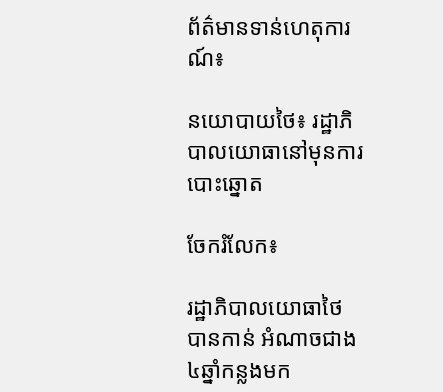ព័ត៌មានទាន់ហេតុការណ៍៖

នយោបាយថៃ៖ រដ្ឋាភិបាលយោធានៅមុនការបោះឆ្នោត

ចែករំលែក៖

រដ្ឋាភិបាលយោធាថៃ បានកាន់ អំណាចជាង ៤ឆ្នាំកន្លងមក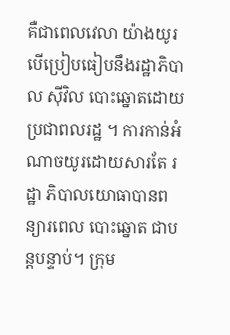គឺជាពេលវេលា យ៉ាងយូរ បើប្រៀបធៀបនឹងរដ្ឋាភិបាល ស៊ីវិល បោះឆ្នោតដោយប្រជាពលរដ្ឋ ។ ការកាន់អំណាចយូរដោយសារតែ រដ្ឋា ភិបាលយោធាបានពន្យារពេល បោះឆ្នោត ជាបន្តបន្ទាប់។ ក្រុម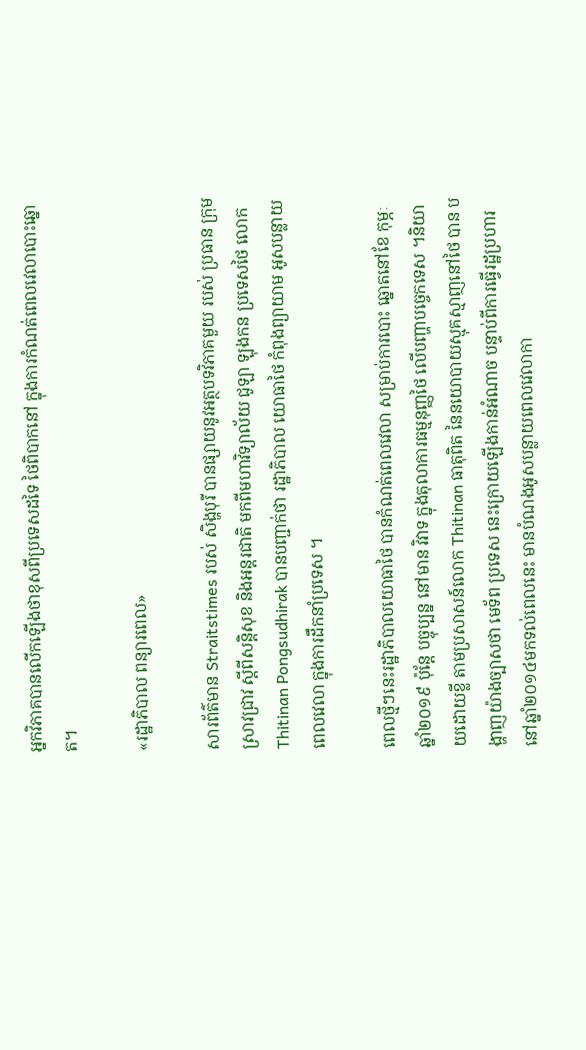អ្នកវិភាគបានលើកឡើងថាខុសពីប្រទេសដទៃ ថៃពិបាកនៅ ក្នុងការកំណត់ពេលវេលាបោះឆ្នោត។

«រដ្ឋាភិបាល ពន្យារពេល»

សារព័ត៌មាន Straitstimes របស់ សិង្ហបុរី បានផ្សាយនូវអត្ថបទវិភាគមួយ របស់ ប្រធាន ក្រុមស្រាវជ្រាវ ស្តីពីសន្តិសុខ និងអន្តរជាតិ មកពីមហាវិទ្យាល័យ ជូឡា ឡុងកន ប្រទេសថៃ លោក Thitinan Pongsudhirak បានបញ្ជាក់ថា រដ្ឋាភិបាល យោធាថៃ កំពុងព្យាយាម អូសបន្លាយ ពេលវេលា ក្នុងការដឹកនាំប្រទេស ។

ពេលថ្មីៗនេះរដ្ឋាភិបាលយោធាថៃ បានកំណត់ពេលវេលា សម្រាប់ការបោះ ឆ្នោតនៅខែ កុម្ភៈឆ្នាំ២០១៩ ប៉ុន្តែ បច្ចុប្បន្ន នៅមាន វិវាទ ក្នុងតុលាការធម្មនុញ្ញថៃ លើបញ្ហាបច្ចេកទេស ។និយាយដោយខ្លី តាមប្រសាសន៍លោក Thitinan ធាតុពិត នៃនយោបាយស្មុគស្មាញនៅថៃ បាន បង្ហាញយ៉ាងច្បាសថា មេទ័ព ប្រទេស នេះក្រោយឡើងកាន់អំណាច បន្ទាប់ពីការធ្វើរដ្ឋប្រហារនៅឆ្នាំ២០១៤មកទល់ពេលនេះ មានបំណងអូសបន្លាយពេលវេលាកា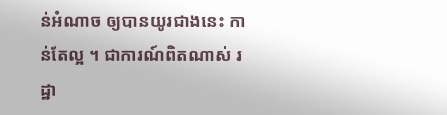ន់អំណាច ឲ្យបានយូរជាងនេះ កាន់តែល្អ ។ ជាការណ៍ពិតណាស់ រដ្ឋា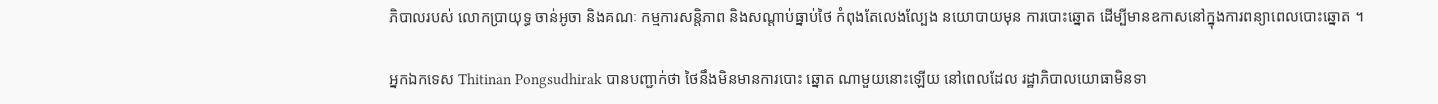ភិបាលរបស់ លោកប្រាយុទ្ធ ចាន់អូចា និងគណៈ កម្មការសន្តិភាព និងសណ្តាប់ធ្នាប់ថៃ កំពុងតែលេងល្បែង នយោបាយមុន ការបោះឆ្នោត ដើម្បីមានឧកាសនៅក្នុងការពន្យាពេលបោះឆ្នោត ។

អ្នកឯកទេស Thitinan Pongsudhirak បានបញ្ជាក់ថា ថៃនឹងមិនមានការបោះ ឆ្នោត ណាមួយនោះឡើយ នៅពេលដែល រដ្ឋាភិបាលយោធាមិនទា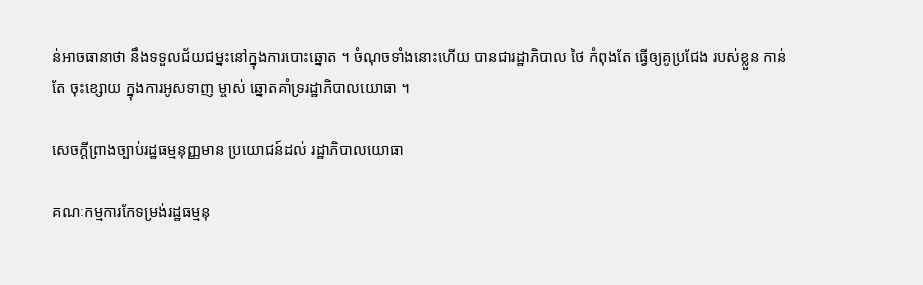ន់អាចធានាថា នឹងទទួលជ័យជម្នះនៅក្នុងការបោះឆ្នោត ។ ចំណុចទាំងនោះហើយ បានជារដ្ឋាភិបាល ថៃ កំពុងតែ ធ្វើឲ្យគូប្រជែង របស់ខ្លួន កាន់តែ ចុះខ្សោយ ក្នុងការអូសទាញ ម្ចាស់ ឆ្នោតគាំទ្ររដ្ឋាភិបាលយោធា ។

សេចក្តីព្រាងច្បាប់រដ្ឋធម្មនុញ្ញមាន ប្រយោជន៍ដល់ រដ្ឋាភិបាលយោធា

គណៈកម្មការកែទម្រង់រដ្ឋធម្មនុ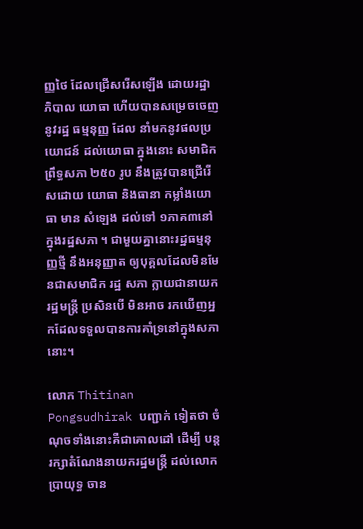ញ្ញថៃ ដែលជ្រើសរើសឡើង ដោយរដ្ឋាភិបាល យោធា ហើយបានសម្រេចចេញនូវរដ្ឋ ធម្មនុញ្ញ ដែល នាំមកនូវផលប្រយោជន៍ ដល់យោធា ក្នុងនោះ សមាជិក ព្រឹទ្ធសភា ២៥០ រូប នឹងត្រូវបានជ្រើរើសដោយ យោធា និងធានា កម្លាំងយោធា មាន សំឡេង ដល់ទៅ ១ភាគ៣នៅក្នុងរដ្ឋសភា ។ ជាមួយគ្នានោះរដ្ឋធម្មនុញ្ញថ្មី នឹងអនុញ្ញាត ឲ្យបុគ្គលដែលមិនមែនជាសមាជិក រដ្ឋ សភា ក្លាយជានាយករដ្ឋមន្ត្រី ប្រសិនបើ មិនអាច រកឃើញអ្នកដែលទទួលបានការគាំទ្រនៅក្នុងសភានោះ។

លោក Thitinan Pongsudhirak បញ្ជាក់ ទៀតថា ចំណុចទាំងនោះគឺជាគោលដៅ ដើម្បី បន្តរក្សាតំណែងនាយករដ្ឋមន្ត្រី ដល់លោក ប្រាយុទ្ធ ចាន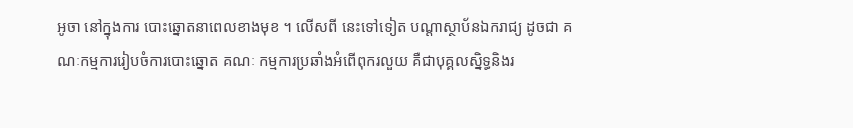អូចា នៅក្នុងការ បោះឆ្នោតនាពេលខាងមុខ ។ លើសពី នេះទៅទៀត បណ្តាស្ថាប័នឯករាជ្យ ដូចជា គណៈកម្មការរៀបចំការបោះឆ្នោត គណៈ កម្មការប្រឆាំងអំពើពុករលួយ គឺជាបុគ្គលស្និទ្ធនិងរ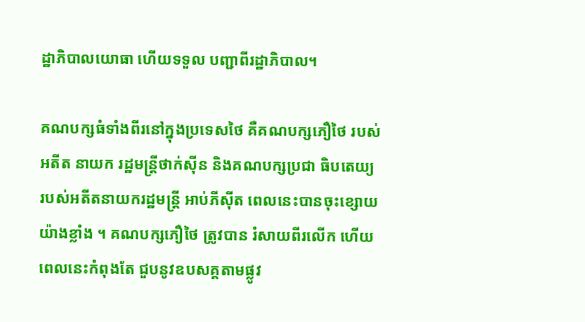ដ្ឋាភិបាលយោធា ហើយទទួល បញ្ជាពីរដ្ឋាភិបាល។

គណបក្សធំទាំងពីរនៅក្នុងប្រទេសថៃ គឺគណបក្សភឿថៃ របស់អតីត នាយក រដ្ឋមន្ត្រីថាក់ស៊ីន និងគណបក្សប្រជា ធិបតេយ្យ របស់អតីតនាយករដ្ឋមន្ត្រី អាប់ភីស៊ីត ពេលនេះបានចុះខ្សោយ យ៉ាងខ្លាំង ។ គណបក្សភឿថៃ ត្រូវបាន រំសាយពីរលើក ហើយពេលនេះកំពុងតែ ជួបនូវឧបសគ្គតាមផ្លូវ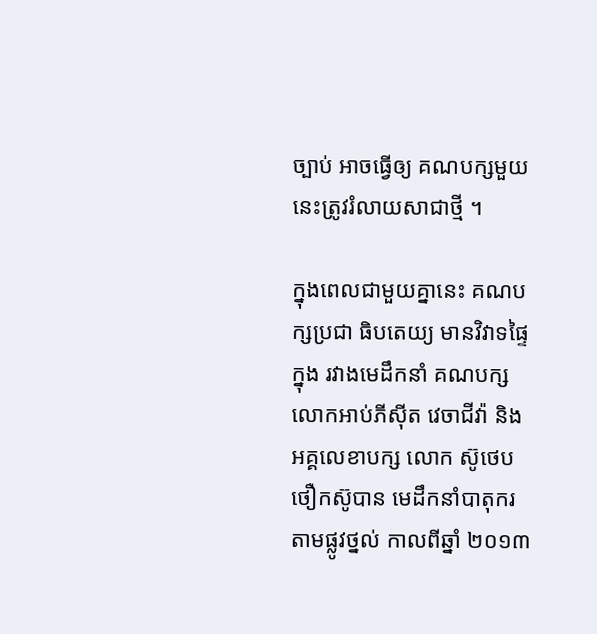ច្បាប់ អាចធ្វើឲ្យ គណបក្សមួយនេះត្រូវរំលាយសាជាថ្មី ។

ក្នុងពេលជាមួយគ្នានេះ គណបក្សប្រជា ធិបតេយ្យ មានវិវាទផ្ទៃក្នុង រវាងមេដឹកនាំ គណបក្ស លោកអាប់ភីស៊ីត វេចាជីវ៉ា និង អគ្គលេខាបក្ស លោក ស៊ូថេប ថឿកស៊ូបាន មេដឹកនាំបាតុករ តាមផ្លូវថ្នល់ កាលពីឆ្នាំ ២០១៣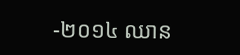-២០១៤ ឈាន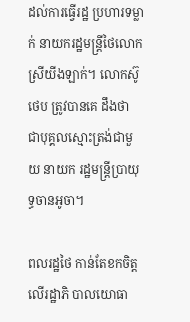ដល់ការធ្វើរដ្ឋ ប្រហារទម្លាក់ នាយករដ្ឋមន្ត្រីថៃលោកស្រីយីងឡាក់។ លោកស៊ូថេប ត្រូវបានគេ ដឹងថា ជាបុគ្គលស្មោះត្រង់ជាមួយ នាយក រដ្ឋមន្ត្រីប្រាយុទ្ធចានអូចា។

ពលរដ្ឋថៃ កាន់តែខកចិត្តលើរដ្ឋាភិ បាលយោធា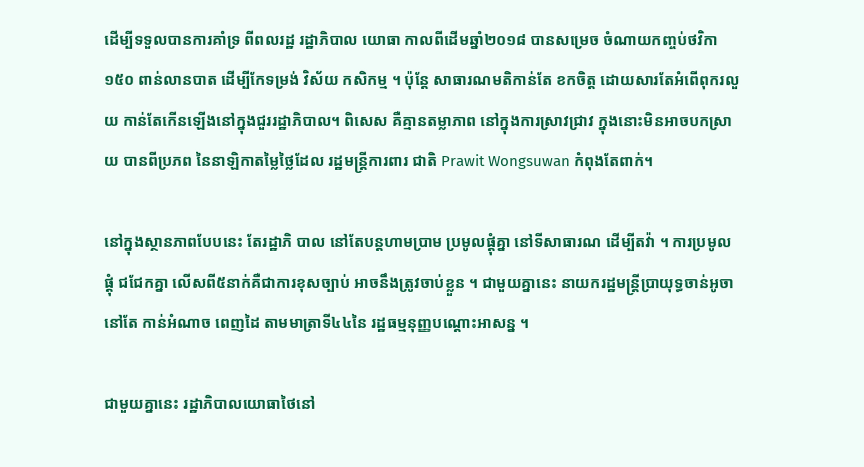ដើម្បីទទួលបានការគាំទ្រ ពីពលរដ្ឋ រដ្ឋាភិបាល យោធា កាលពីដើមឆ្នាំ២០១៨ បានសម្រេច ចំណាយកញ្ចប់ថវិកា ១៥០ ពាន់លានបាត ដើម្បីកែទម្រង់ វិស័យ កសិកម្ម ។ ប៉ុន្តែ សាធារណមតិកាន់តែ ខកចិត្ត ដោយសារតែអំពើពុករលួយ កាន់តែកើនឡើងនៅក្នុងជួររដ្ឋាភិបាល។ ពិសេស គឺគ្មានតម្លាភាព នៅក្នុងការស្រាវជ្រាវ ក្នុងនោះមិនអាចបកស្រាយ បានពីប្រភព នៃនាឡិកាតម្លៃថ្លៃដែល រដ្ឋមន្ត្រីការពារ ជាតិ Prawit Wongsuwan កំពុងតែពាក់។

នៅក្នុងស្ថានភាពបែបនេះ តែរដ្ឋាភិ បាល នៅតែបន្តហាមប្រាម ប្រមូលផ្តុំគ្នា នៅទីសាធារណ ដើម្បីតវ៉ា ។ ការប្រមូលផ្តុំ ជជែកគ្នា លើសពី៥នាក់គឺជាការខុសច្បាប់ អាចនឹងត្រូវចាប់ខ្លួន ។ ជាមួយគ្នានេះ នាយករដ្ឋមន្ត្រីប្រាយុទ្ធចាន់អូចា នៅតែ កាន់អំណាច ពេញដៃ តាមមាត្រាទី៤៤នៃ រដ្ឋធម្មនុញ្ញបណ្តោះអាសន្ន ។

ជាមួយគ្នានេះ រដ្ឋាភិបាលយោធាថៃនៅ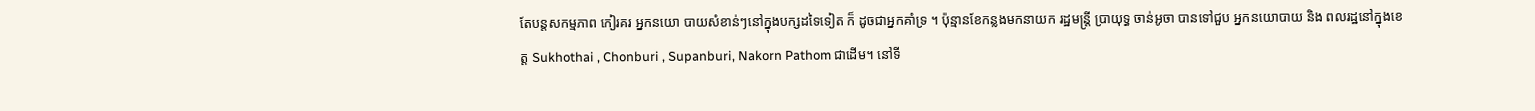តែបន្តសកម្មភាព កៀរគរ អ្នកនយោ បាយសំខាន់ៗនៅក្នុងបក្សដទៃទៀត ក៏ ដូចជាអ្នកគាំទ្រ ។ ប៉ុន្មានខែកន្លងមកនាយក រដ្ឋមន្ត្រី ប្រាយុទ្ធ ចាន់អូចា បានទៅជួប អ្នកនយោបាយ និង ពលរដ្ឋនៅក្នុងខេត្ត Sukhothai , Chonburi , Supanburi, Nakorn Pathom ជាដើម។ នៅទី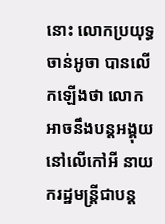នោះ លោកប្រយុទ្ធចាន់អូចា បានលើកឡើងថា លោកអាចនឹងបន្តអង្គុយ នៅលើកៅអី នាយករដ្ឋមន្ត្រីជាបន្ត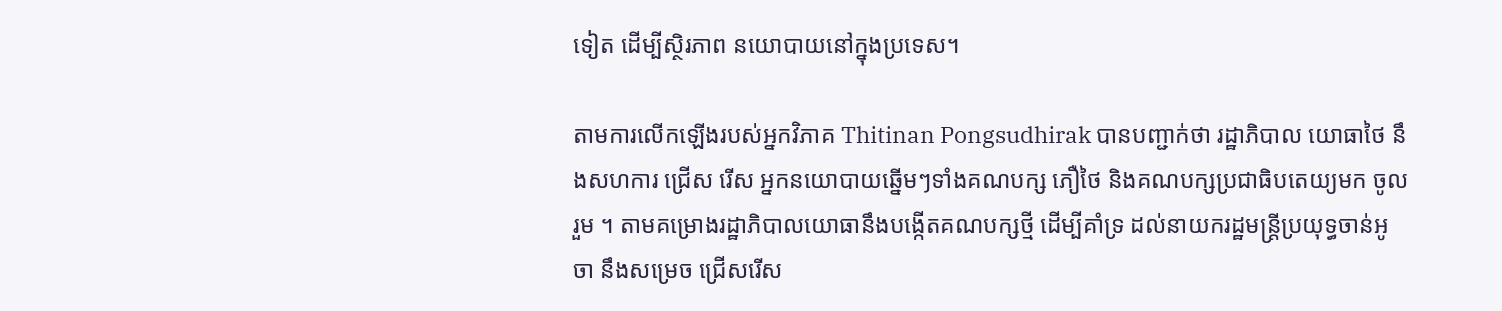ទៀត ដើម្បីស្ថិរភាព នយោបាយនៅក្នុងប្រទេស។

តាមការលើកឡើងរបស់អ្នកវិភាគ Thitinan Pongsudhirak បានបញ្ជាក់ថា រដ្ឋាភិបាល យោធាថៃ នឹងសហការ ជ្រើស រើស អ្នកនយោបាយឆ្នើមៗទាំងគណបក្ស ភឿថៃ និងគណបក្សប្រជាធិបតេយ្យមក ចូលរួម ។ តាមគម្រោងរដ្ឋាភិបាលយោធានឹងបង្កើតគណបក្សថ្មី ដើម្បីគាំទ្រ ដល់នាយករដ្ឋមន្ត្រីប្រយុទ្ធចាន់អូចា នឹងសម្រេច ជ្រើសរើស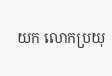យក លោកប្រយុ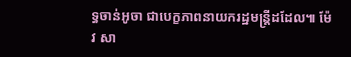ទ្ធចាន់អូចា ជាបេក្ខភាពនាយករដ្ឋមន្ត្រីដដែល៕ ម៉ែវ សា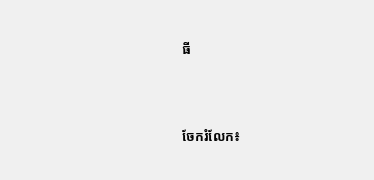ធី




ចែករំលែក៖